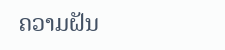ຄວາມຝັນ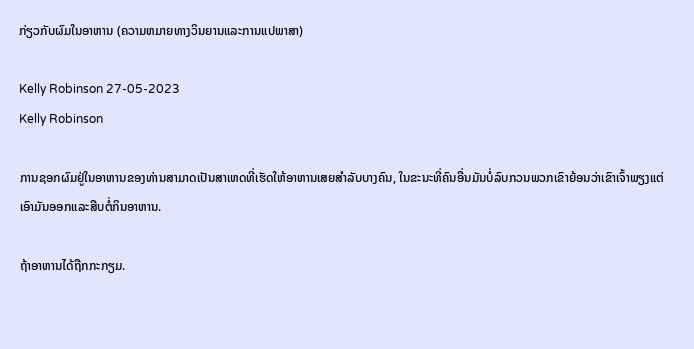ກ່ຽວກັບຜົມໃນອາຫານ (ຄວາມຫມາຍທາງວິນຍານແລະການແປພາສາ)

Kelly Robinson 27-05-2023
Kelly Robinson

ການຊອກຜົມຢູ່ໃນອາຫານຂອງທ່ານສາມາດເປັນສາເຫດທີ່ເຮັດໃຫ້ອາຫານເສຍສໍາລັບບາງຄົນ, ໃນຂະນະທີ່ຄົນອື່ນມັນບໍ່ລົບກວນພວກເຂົາຍ້ອນວ່າເຂົາເຈົ້າພຽງແຕ່ເອົາມັນອອກແລະສືບຕໍ່ກິນອາຫານ.

ຖ້າອາຫານໄດ້ຖືກກະກຽມ.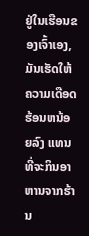ຢູ່ໃນເຮືອນຂອງເຈົ້າເອງ, ມັນເຮັດໃຫ້ຄວາມເດືອດຮ້ອນຫນ້ອຍລົງ ແທນທີ່ຈະກິນອາຫານຈາກຮ້ານ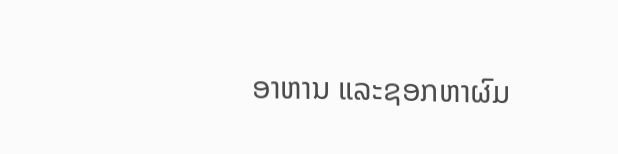ອາຫານ ແລະຊອກຫາຜົມ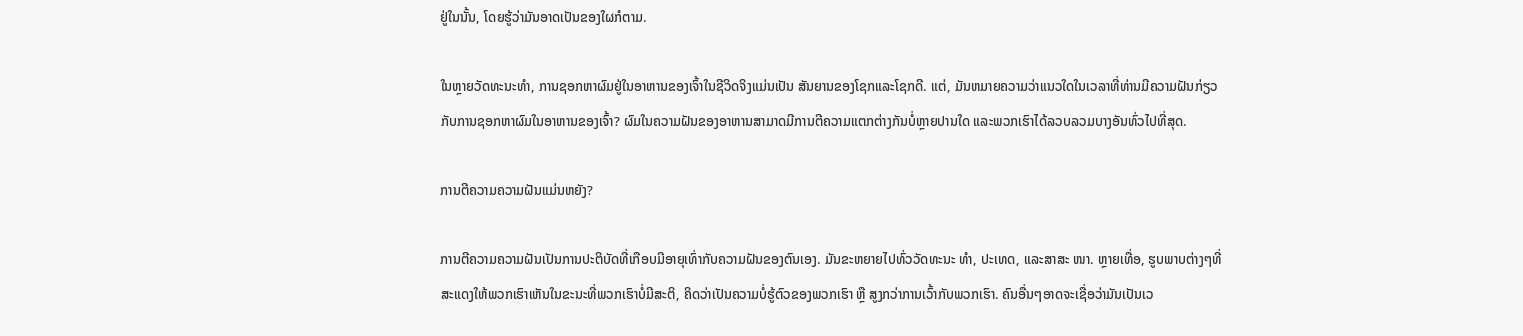ຢູ່ໃນນັ້ນ, ໂດຍຮູ້ວ່າມັນອາດເປັນຂອງໃຜກໍຕາມ.

ໃນຫຼາຍວັດທະນະທໍາ, ການຊອກຫາຜົມຢູ່ໃນອາຫານຂອງເຈົ້າໃນຊີວິດຈິງແມ່ນເປັນ ສັນຍານຂອງໂຊກແລະໂຊກດີ. ແຕ່, ມັນຫມາຍຄວາມວ່າແນວໃດໃນເວລາທີ່ທ່ານມີຄວາມຝັນກ່ຽວກັບການຊອກຫາຜົມໃນອາຫານຂອງເຈົ້າ? ຜົມໃນຄວາມຝັນຂອງອາຫານສາມາດມີການຕີຄວາມແຕກຕ່າງກັນບໍ່ຫຼາຍປານໃດ ແລະພວກເຮົາໄດ້ລວບລວມບາງອັນທົ່ວໄປທີ່ສຸດ.

ການຕີຄວາມຄວາມຝັນແມ່ນຫຍັງ?

ການຕີຄວາມຄວາມຝັນເປັນການປະຕິບັດທີ່ເກືອບມີອາຍຸເທົ່າກັບຄວາມຝັນຂອງຕົນເອງ. ມັນຂະຫຍາຍໄປທົ່ວວັດທະນະ ທຳ, ປະເທດ, ແລະສາສະ ໜາ. ຫຼາຍເທື່ອ, ຮູບພາບຕ່າງໆທີ່ສະແດງໃຫ້ພວກເຮົາເຫັນໃນຂະນະທີ່ພວກເຮົາບໍ່ມີສະຕິ, ຄິດວ່າເປັນຄວາມບໍ່ຮູ້ຕົວຂອງພວກເຮົາ ຫຼື ສູງກວ່າການເວົ້າກັບພວກເຮົາ. ຄົນອື່ນໆອາດຈະເຊື່ອວ່າມັນເປັນເວ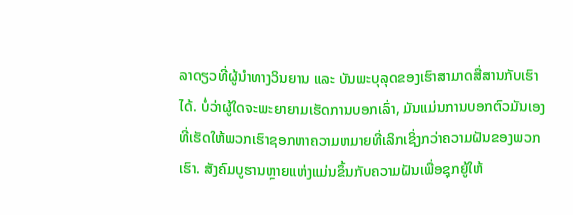ລາດຽວທີ່ຜູ້ນຳທາງວິນຍານ ແລະ ບັນພະບຸລຸດຂອງເຮົາສາມາດສື່ສານກັບເຮົາໄດ້. ບໍ່ວ່າຜູ້ໃດຈະພະຍາຍາມເຮັດການບອກເລົ່າ, ມັນແມ່ນການບອກຕົວມັນເອງທີ່ເຮັດໃຫ້ພວກເຮົາຊອກຫາຄວາມຫມາຍທີ່ເລິກເຊິ່ງກວ່າຄວາມຝັນຂອງພວກເຮົາ. ສັງຄົມບູຮານຫຼາຍແຫ່ງແມ່ນຂຶ້ນກັບຄວາມຝັນເພື່ອຊຸກຍູ້ໃຫ້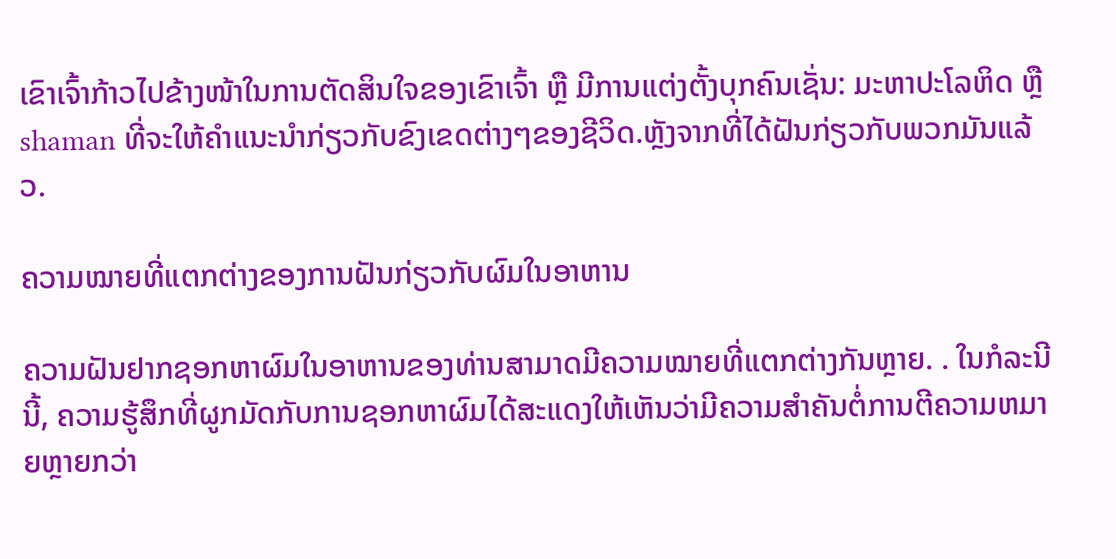ເຂົາເຈົ້າກ້າວໄປຂ້າງໜ້າໃນການຕັດສິນໃຈຂອງເຂົາເຈົ້າ ຫຼື ມີການແຕ່ງຕັ້ງບຸກຄົນເຊັ່ນ: ມະຫາປະໂລຫິດ ຫຼື shaman ທີ່ຈະໃຫ້ຄໍາແນະນໍາກ່ຽວກັບຂົງເຂດຕ່າງໆຂອງຊີວິດ.ຫຼັງຈາກທີ່ໄດ້ຝັນກ່ຽວກັບພວກມັນແລ້ວ.

ຄວາມໝາຍທີ່ແຕກຕ່າງຂອງການຝັນກ່ຽວກັບຜົມໃນອາຫານ

ຄວາມຝັນຢາກຊອກຫາຜົມໃນອາຫານຂອງທ່ານສາມາດມີຄວາມໝາຍທີ່ແຕກຕ່າງກັນຫຼາຍ. . ໃນກໍລະນີນີ້, ຄວາມຮູ້ສຶກທີ່ຜູກມັດກັບການຊອກຫາຜົມໄດ້ສະແດງໃຫ້ເຫັນວ່າມີຄວາມສໍາຄັນຕໍ່ການຕີຄວາມຫມາຍຫຼາຍກວ່າ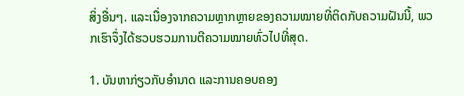ສິ່ງອື່ນໆ. ແລະເນື່ອງຈາກຄວາມຫຼາກຫຼາຍຂອງຄວາມໝາຍທີ່ຕິດກັບຄວາມຝັນນີ້, ພວກເຮົາຈຶ່ງໄດ້ຮວບຮວມການຕີຄວາມໝາຍທົ່ວໄປທີ່ສຸດ.

1. ບັນຫາກ່ຽວກັບອຳນາດ ແລະການຄອບຄອງ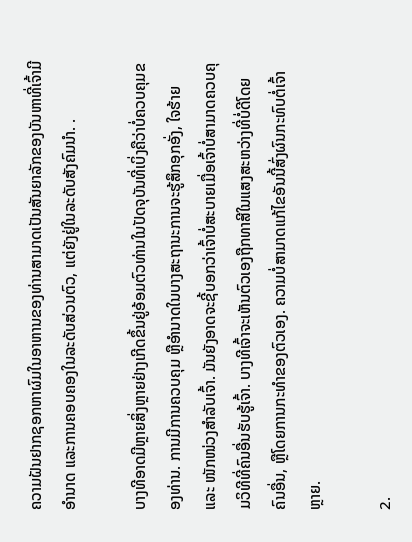ຄວາມຝັນຢາກຊອກຫາຜົມໃນອາຫານຂອງທ່ານສາມາດເປັນສັນຍາລັກຂອງບັນຫາທີ່ເຈົ້າມີອຳນາດ ແລະການຄອບຄອງໃນລະດັບສ່ວນຕົວ, ແຕ່ຍັງຢູ່ໃນລະດັບສັງຄົມນຳ. .

ບາງທີອາດມີຫຼາຍສິ່ງຫຼາຍຢ່າງເກີດຂຶ້ນຢູ່ອ້ອມຕົວທ່ານໃນປັດຈຸບັນທີ່ເບິ່ງຄືວ່າບໍ່ຄວບຄຸມຂອງທ່ານ. ການມີການຄວບຄຸມ ຫຼືອຳນາດໃນບາງສະຖານະການຈະຮູ້ສຶກອຸກອັ່ງ, ໃຈຮ້າຍ ແລະ ໜັກໜ່ວງສຳລັບເຈົ້າ. ມັນຍັງອາດຈະຊີ້ບອກວ່າເຈົ້າບໍ່ສະບາຍເມື່ອເຈົ້າບໍ່ສາມາດຄວບຄຸມວິທີທີ່ຄົນອື່ນຮັບຮູ້ເຈົ້າ. ບາງທີເຈົ້າຈະເຫັນຕົວເອງຖືກທາສີໃນແສງສະຫວ່າງທີ່ບໍ່ດີໂດຍຄົນອື່ນ, ຫຼືໂດຍການກະທຳຂອງຕົວເອງ. ຄວາມບໍ່ສາມາດແກ້ໄຂອັນນີ້ສົ່ງຜົນກະທົບຕໍ່ເຈົ້າຫຼາຍ.

2.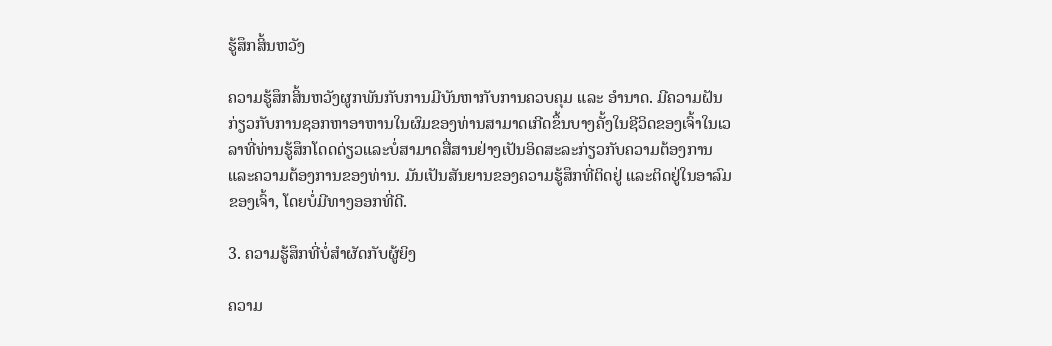ຮູ້ສຶກສິ້ນຫວັງ

ຄວາມຮູ້ສຶກສິ້ນຫວັງຜູກພັນກັບການມີບັນຫາກັບການຄວບຄຸມ ແລະ ອຳນາດ. ມີຄວາມຝັນກ່ຽວກັບການຊອກຫາອາຫານໃນຜົມຂອງທ່ານສາມາດເກີດຂຶ້ນບາງຄັ້ງໃນຊີວິດຂອງເຈົ້າໃນເວລາທີ່ທ່ານຮູ້ສຶກໂດດດ່ຽວແລະບໍ່ສາມາດສື່ສານຢ່າງເປັນອິດສະລະກ່ຽວກັບຄວາມຕ້ອງການແລະຄວາມຕ້ອງການຂອງທ່ານ. ມັນເປັນສັນຍານຂອງຄວາມຮູ້ສຶກທີ່ຕິດຢູ່ ແລະຕິດຢູ່ໃນອາລົມຂອງເຈົ້າ, ໂດຍບໍ່ມີທາງອອກທີ່ດີ.

3. ຄວາມຮູ້ສຶກທີ່ບໍ່ສໍາຜັດກັບຜູ້ຍິງ

ຄວາມ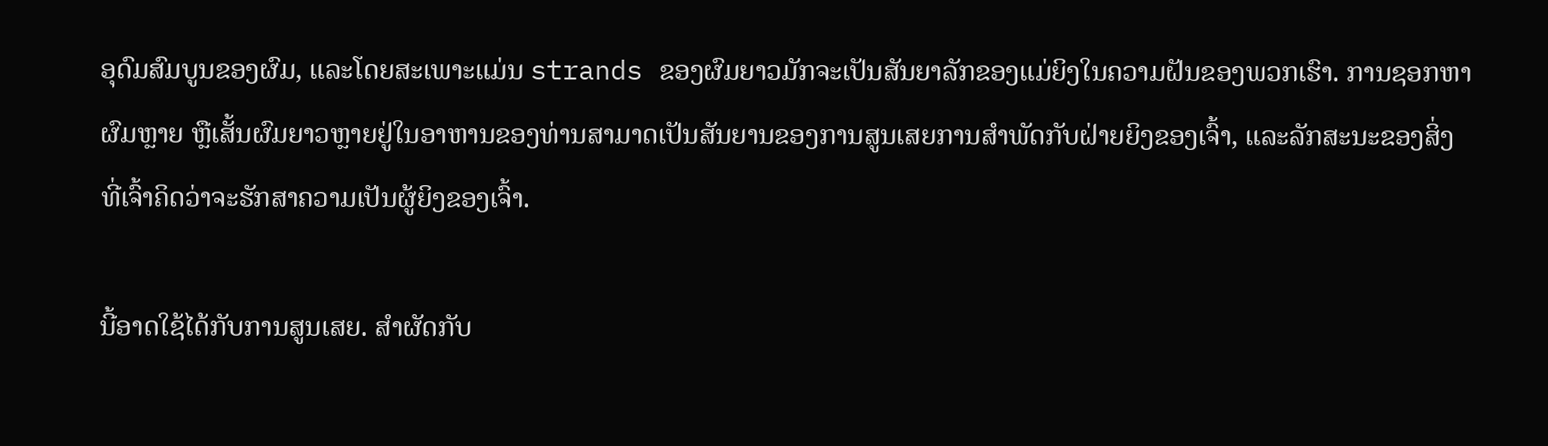ອຸດົມສົມບູນຂອງຜົມ, ແລະໂດຍສະເພາະແມ່ນ strands ຂອງຜົມຍາວມັກຈະເປັນສັນຍາລັກຂອງແມ່ຍິງໃນຄວາມຝັນຂອງພວກເຮົາ. ການຊອກຫາຜົມຫຼາຍ ຫຼືເສັ້ນຜົມຍາວຫຼາຍຢູ່ໃນອາຫານຂອງທ່ານສາມາດເປັນສັນຍານຂອງການສູນເສຍການສໍາພັດກັບຝ່າຍຍິງຂອງເຈົ້າ, ແລະລັກສະນະຂອງສິ່ງທີ່ເຈົ້າຄິດວ່າຈະຮັກສາຄວາມເປັນຜູ້ຍິງຂອງເຈົ້າ.

ນີ້ອາດໃຊ້ໄດ້ກັບການສູນເສຍ. ສໍາຜັດກັບ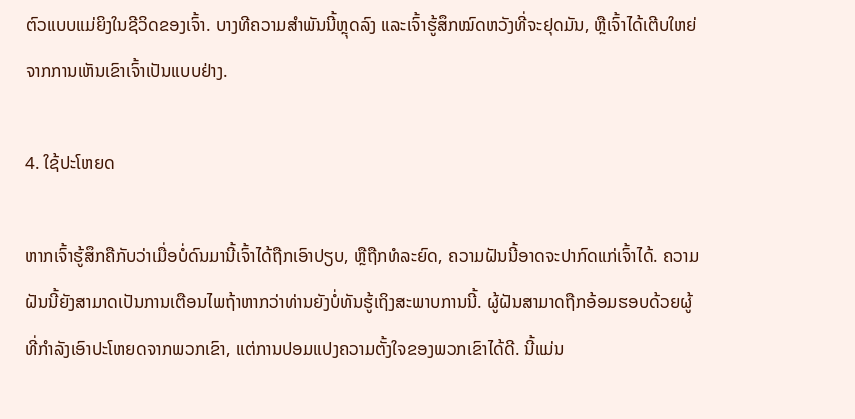ຕົວແບບແມ່ຍິງໃນຊີວິດຂອງເຈົ້າ. ບາງທີຄວາມສຳພັນນີ້ຫຼຸດລົງ ແລະເຈົ້າຮູ້ສຶກໝົດຫວັງທີ່ຈະຢຸດມັນ, ຫຼືເຈົ້າໄດ້ເຕີບໃຫຍ່ຈາກການເຫັນເຂົາເຈົ້າເປັນແບບຢ່າງ.

4. ໃຊ້ປະໂຫຍດ

ຫາກເຈົ້າຮູ້ສຶກຄືກັບວ່າເມື່ອບໍ່ດົນມານີ້ເຈົ້າໄດ້ຖືກເອົາປຽບ, ຫຼືຖືກທໍລະຍົດ, ຄວາມຝັນນີ້ອາດຈະປາກົດແກ່ເຈົ້າໄດ້. ຄວາມຝັນນີ້ຍັງສາມາດເປັນການເຕືອນໄພຖ້າຫາກວ່າທ່ານຍັງບໍ່ທັນຮູ້ເຖິງສະພາບການນີ້. ຜູ້ຝັນສາມາດຖືກອ້ອມຮອບດ້ວຍຜູ້ທີ່ກໍາລັງເອົາປະໂຫຍດຈາກພວກເຂົາ, ແຕ່ການປອມແປງຄວາມຕັ້ງໃຈຂອງພວກເຂົາໄດ້ດີ. ນີ້ແມ່ນ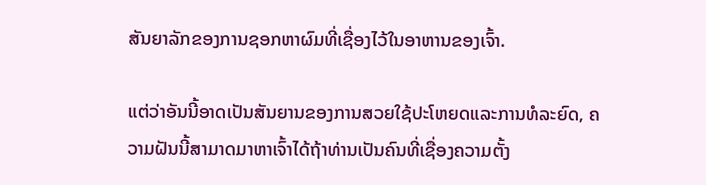ສັນຍາລັກຂອງການຊອກຫາຜົມທີ່ເຊື່ອງໄວ້ໃນອາຫານຂອງເຈົ້າ.

ແຕ່ວ່າອັນນີ້ອາດເປັນສັນຍານຂອງການສວຍໃຊ້ປະໂຫຍດແລະການທໍລະຍົດ, ຄວາມຝັນນີ້ສາມາດມາຫາເຈົ້າໄດ້ຖ້າທ່ານເປັນຄົນທີ່ເຊື່ອງຄວາມຕັ້ງ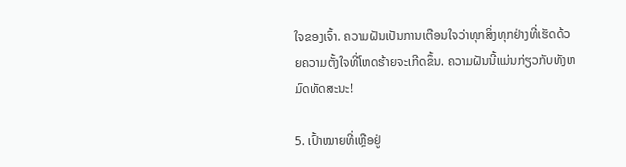ໃຈຂອງເຈົ້າ. ຄວາມຝັນເປັນການເຕືອນໃຈວ່າທຸກສິ່ງທຸກຢ່າງທີ່ເຮັດດ້ວຍຄວາມຕັ້ງໃຈທີ່ໂຫດຮ້າຍຈະເກີດຂຶ້ນ. ຄວາມຝັນນີ້ແມ່ນກ່ຽວກັບທັງຫມົດທັດສະນະ!

5. ເປົ້າໝາຍທີ່ເຫຼືອຢູ່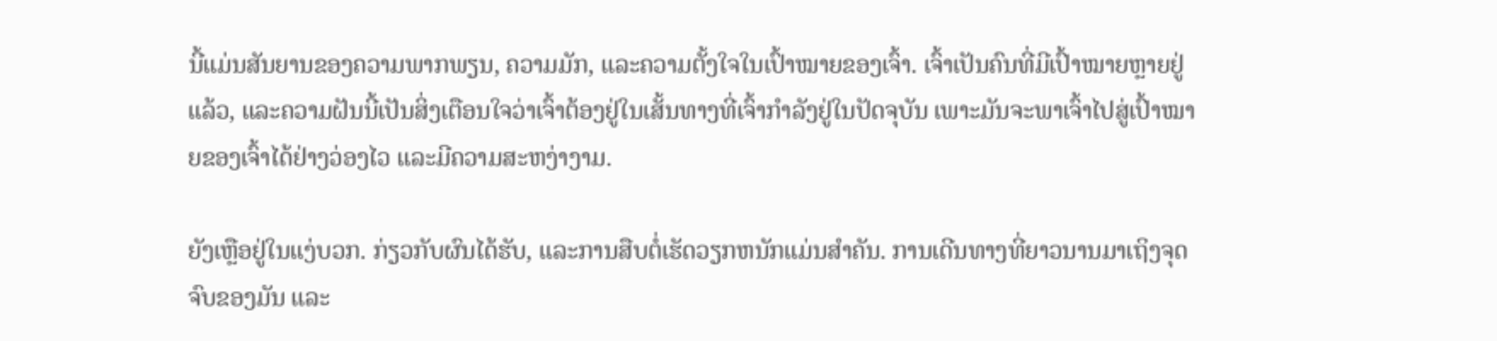ນີ້ແມ່ນສັນຍານຂອງຄວາມພາກພຽນ, ຄວາມມັກ, ແລະຄວາມຕັ້ງໃຈໃນເປົ້າໝາຍຂອງເຈົ້າ. ເຈົ້າເປັນຄົນທີ່ມີເປົ້າໝາຍຫຼາຍຢູ່ແລ້ວ, ແລະຄວາມຝັນນີ້ເປັນສິ່ງເຕືອນໃຈວ່າເຈົ້າຕ້ອງຢູ່ໃນເສັ້ນທາງທີ່ເຈົ້າກຳລັງຢູ່ໃນປັດຈຸບັນ ເພາະມັນຈະພາເຈົ້າໄປສູ່ເປົ້າໝາຍຂອງເຈົ້າໄດ້ຢ່າງວ່ອງໄວ ແລະມີຄວາມສະຫງ່າງາມ.

ຍັງເຫຼືອຢູ່ໃນແງ່ບວກ. ກ່ຽວກັບຜົນໄດ້ຮັບ, ແລະການສືບຕໍ່ເຮັດວຽກຫນັກແມ່ນສໍາຄັນ. ການເດີນທາງທີ່ຍາວນານມາເຖິງຈຸດຈົບຂອງມັນ ແລະ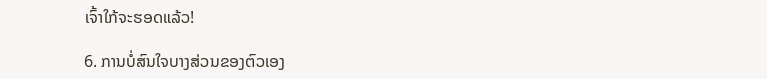ເຈົ້າໃກ້ຈະຮອດແລ້ວ!

6. ການບໍ່ສົນໃຈບາງສ່ວນຂອງຕົວເອງ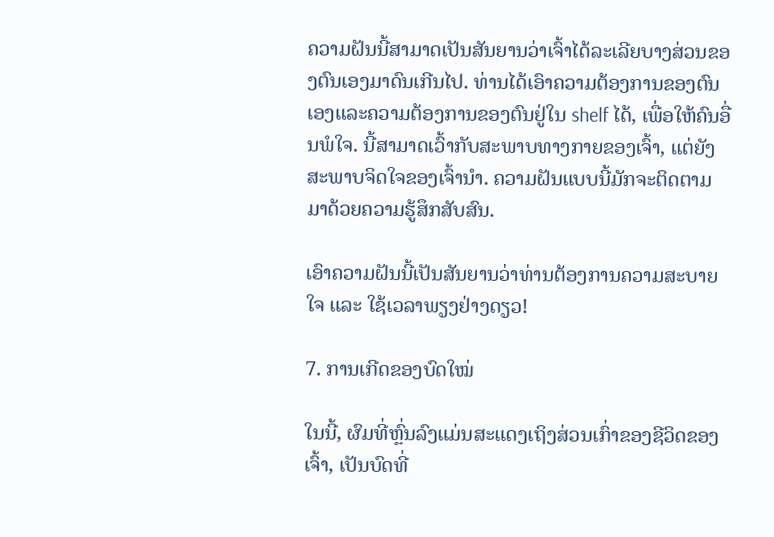ຄວາມຝັນນີ້ສາມາດເປັນສັນຍານວ່າເຈົ້າໄດ້ລະເລີຍບາງສ່ວນຂອງຕົນເອງມາດົນເກີນໄປ. ທ່ານໄດ້ເອົາຄວາມຕ້ອງການຂອງຕົນເອງແລະຄວາມຕ້ອງການຂອງຕົນຢູ່ໃນ shelf ໄດ້, ເພື່ອໃຫ້ຄົນອື່ນພໍໃຈ. ນີ້ສາມາດເວົ້າກັບສະພາບທາງກາຍຂອງເຈົ້າ, ແຕ່ຍັງສະພາບຈິດໃຈຂອງເຈົ້ານຳ. ຄວາມຝັນແບບນີ້ມັກຈະຕິດຕາມມາດ້ວຍຄວາມຮູ້ສຶກສັບສົນ.

ເອົາຄວາມຝັນນີ້ເປັນສັນຍານວ່າທ່ານຕ້ອງການຄວາມສະບາຍໃຈ ແລະ ໃຊ້ເວລາພຽງຢ່າງດຽວ!

7. ການເກີດຂອງບົດໃໝ່

ໃນນີ້, ຜົມທີ່ຫຼົ່ນລົງແມ່ນສະແດງເຖິງສ່ວນເກົ່າຂອງຊີວິດຂອງເຈົ້າ, ເປັນບົດທີ່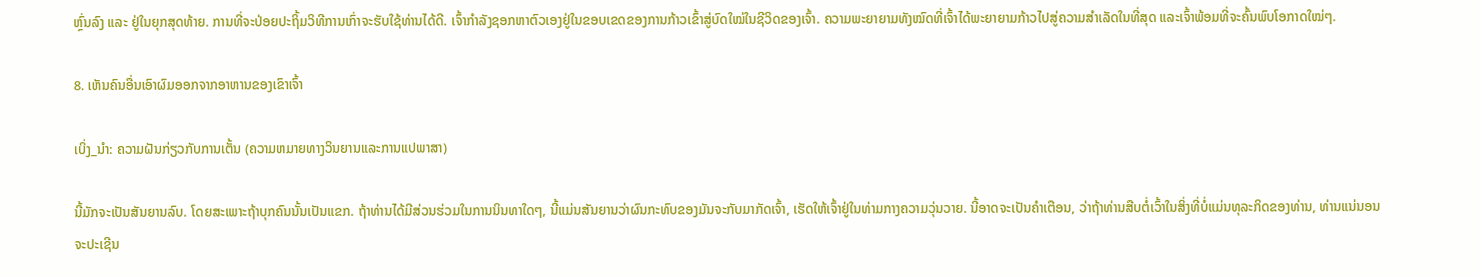ຫຼົ່ນລົງ ແລະ ຢູ່ໃນຍຸກສຸດທ້າຍ. ການທີ່ຈະປ່ອຍປະຖິ້ມວິທີການເກົ່າຈະຮັບໃຊ້ທ່ານໄດ້ດີ. ເຈົ້າກຳລັງຊອກຫາຕົວເອງຢູ່ໃນຂອບເຂດຂອງການກ້າວເຂົ້າສູ່ບົດໃໝ່ໃນຊີວິດຂອງເຈົ້າ. ຄວາມພະຍາຍາມທັງໝົດທີ່ເຈົ້າໄດ້ພະຍາຍາມກ້າວໄປສູ່ຄວາມສຳເລັດໃນທີ່ສຸດ ແລະເຈົ້າພ້ອມທີ່ຈະຄົ້ນພົບໂອກາດໃໝ່ໆ.

8. ເຫັນຄົນອື່ນເອົາຜົມອອກຈາກອາຫານຂອງເຂົາເຈົ້າ

ເບິ່ງ_ນຳ: ຄວາມຝັນກ່ຽວກັບການເຕັ້ນ (ຄວາມຫມາຍທາງວິນຍານແລະການແປພາສາ)

ນີ້ມັກຈະເປັນສັນຍານລົບ. ໂດຍສະເພາະຖ້າບຸກຄົນນັ້ນເປັນແຂກ. ຖ້າທ່ານໄດ້ມີສ່ວນຮ່ວມໃນການນິນທາໃດໆ, ນີ້ແມ່ນສັນຍານວ່າຜົນກະທົບຂອງມັນຈະກັບມາກັດເຈົ້າ, ເຮັດໃຫ້ເຈົ້າຢູ່ໃນທ່າມກາງຄວາມວຸ່ນວາຍ. ນີ້ອາດຈະເປັນຄໍາເຕືອນ, ວ່າຖ້າທ່ານສືບຕໍ່ເວົ້າໃນສິ່ງທີ່ບໍ່ແມ່ນທຸລະກິດຂອງທ່ານ, ທ່ານແນ່ນອນຈະປະເຊີນ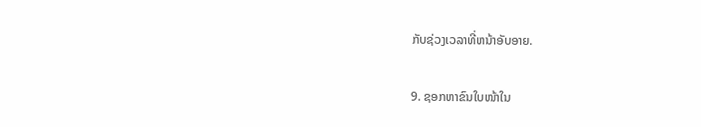ກັບຊ່ວງເວລາທີ່ຫນ້າອັບອາຍ.

9. ຊອກຫາຂົນໃບໜ້າໃນ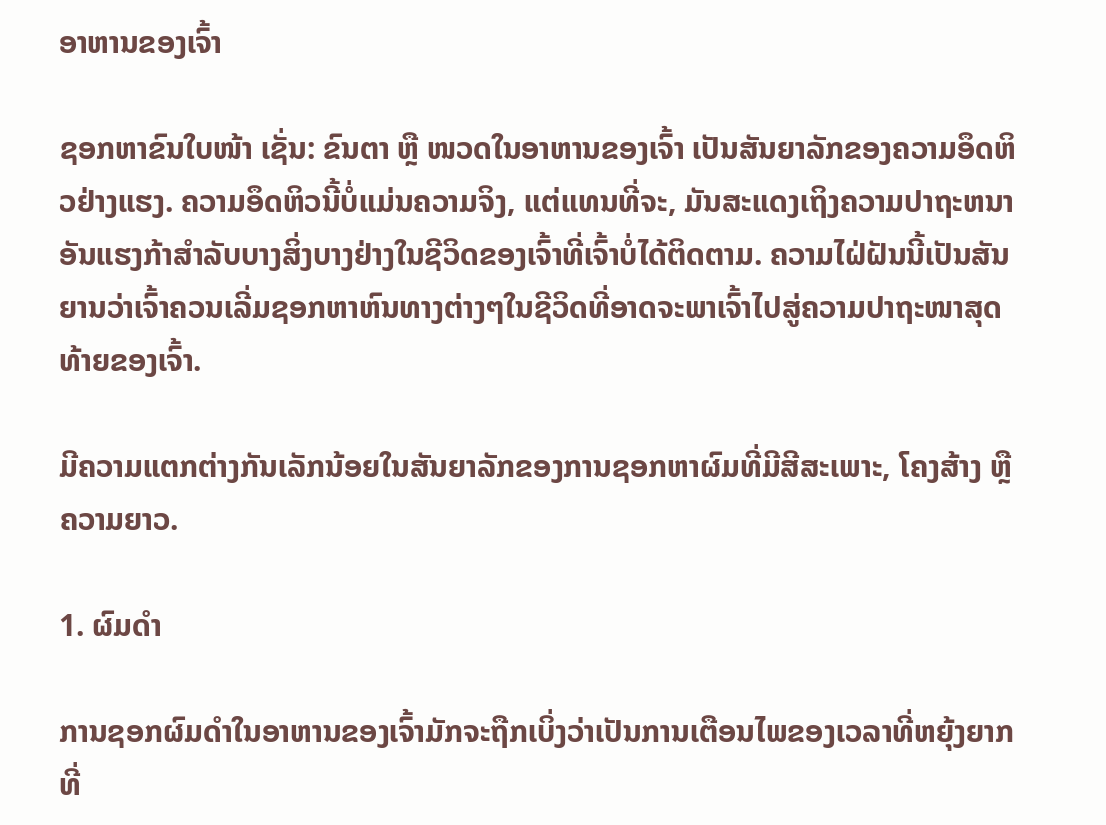ອາຫານຂອງເຈົ້າ

ຊອກຫາຂົນໃບໜ້າ ເຊັ່ນ: ຂົນຕາ ຫຼື ໜວດໃນອາຫານຂອງເຈົ້າ ເປັນສັນຍາລັກຂອງຄວາມອຶດຫິວຢ່າງແຮງ. ຄວາມອຶດຫິວນີ້ບໍ່ແມ່ນຄວາມຈິງ, ແຕ່ແທນທີ່ຈະ, ມັນສະແດງເຖິງຄວາມປາຖະຫນາອັນແຮງກ້າສໍາລັບບາງສິ່ງບາງຢ່າງໃນຊີວິດຂອງເຈົ້າທີ່ເຈົ້າບໍ່ໄດ້ຕິດຕາມ. ຄວາມໄຝ່ຝັນນີ້ເປັນສັນຍານວ່າເຈົ້າຄວນເລີ່ມຊອກຫາຫົນທາງຕ່າງໆໃນຊີວິດທີ່ອາດຈະພາເຈົ້າໄປສູ່ຄວາມປາຖະໜາສຸດທ້າຍຂອງເຈົ້າ.

ມີຄວາມແຕກຕ່າງກັນເລັກນ້ອຍໃນສັນຍາລັກຂອງການຊອກຫາຜົມທີ່ມີສີສະເພາະ, ໂຄງສ້າງ ຫຼືຄວາມຍາວ.

1. ຜົມດຳ

ການຊອກຜົມດຳໃນອາຫານຂອງເຈົ້າມັກຈະຖືກເບິ່ງວ່າເປັນການເຕືອນໄພຂອງເວລາທີ່ຫຍຸ້ງຍາກທີ່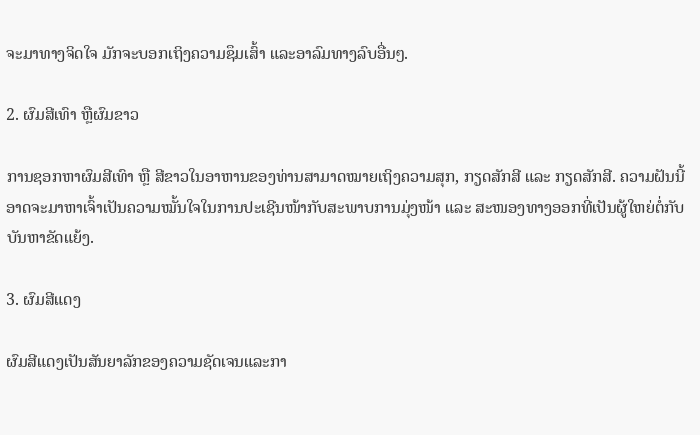ຈະມາທາງຈິດໃຈ ມັກຈະບອກເຖິງຄວາມຊຶມເສົ້າ ແລະອາລົມທາງລົບອື່ນໆ.

2. ຜົມສີເທົາ ຫຼືຜົມຂາວ

ການຊອກຫາຜົມສີເທົາ ຫຼື ສີຂາວໃນອາຫານຂອງທ່ານສາມາດໝາຍເຖິງຄວາມສຸກ, ກຽດສັກສີ ແລະ ກຽດສັກສີ. ຄວາມຝັນນີ້ອາດຈະມາຫາເຈົ້າເປັນຄວາມໝັ້ນໃຈໃນການປະເຊີນໜ້າກັບສະພາບການມຸ່ງໜ້າ ແລະ ສະໜອງທາງອອກທີ່ເປັນຜູ້ໃຫຍ່ຕໍ່ກັບບັນຫາຂັດແຍ້ງ.

3. ຜົມສີແດງ

ຜົມສີແດງເປັນສັນຍາລັກຂອງຄວາມຊັດເຈນແລະກາ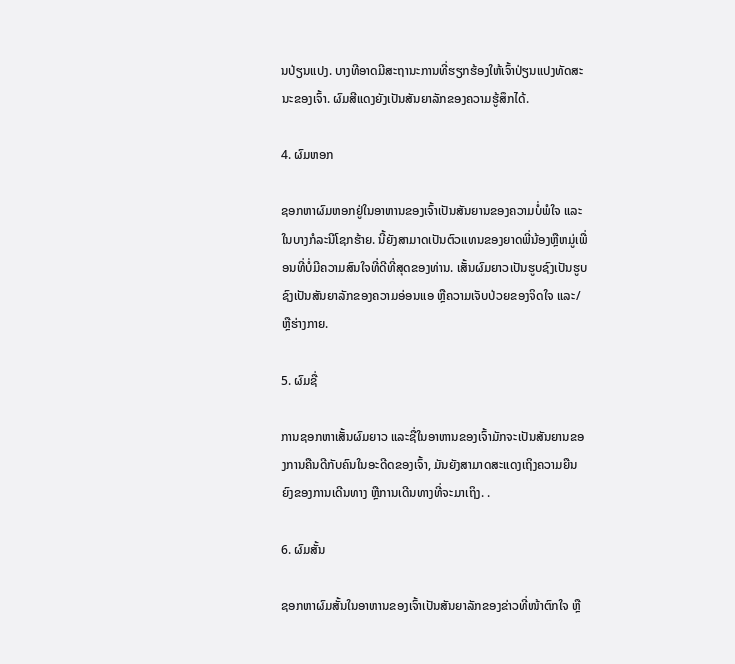ນປ່ຽນແປງ. ບາງທີອາດມີສະຖານະການທີ່ຮຽກຮ້ອງໃຫ້ເຈົ້າປ່ຽນແປງທັດສະນະຂອງເຈົ້າ. ຜົມສີແດງຍັງເປັນສັນຍາລັກຂອງຄວາມຮູ້ສຶກໄດ້.

4. ຜົມຫອກ

ຊອກຫາຜົມຫອກຢູ່ໃນອາຫານຂອງເຈົ້າເປັນສັນຍານຂອງຄວາມບໍ່ພໍໃຈ ແລະໃນບາງກໍລະນີໂຊກຮ້າຍ. ນີ້ຍັງສາມາດເປັນຕົວແທນຂອງຍາດພີ່ນ້ອງຫຼືຫມູ່ເພື່ອນທີ່ບໍ່ມີຄວາມສົນໃຈທີ່ດີທີ່ສຸດຂອງທ່ານ. ເສັ້ນຜົມຍາວເປັນຮູບຊົງເປັນຮູບຊົງເປັນສັນຍາລັກຂອງຄວາມອ່ອນແອ ຫຼືຄວາມເຈັບປ່ວຍຂອງຈິດໃຈ ແລະ/ຫຼືຮ່າງກາຍ.

5. ຜົມຊື່

ການຊອກຫາເສັ້ນຜົມຍາວ ແລະຊື່ໃນອາຫານຂອງເຈົ້າມັກຈະເປັນສັນຍານຂອງການຄືນດີກັບຄົນໃນອະດີດຂອງເຈົ້າ, ມັນຍັງສາມາດສະແດງເຖິງຄວາມຍືນຍົງຂອງການເດີນທາງ ຫຼືການເດີນທາງທີ່ຈະມາເຖິງ. .

6. ຜົມສັ້ນ

ຊອກຫາຜົມສັ້ນໃນອາຫານຂອງເຈົ້າເປັນສັນຍາລັກຂອງຂ່າວທີ່ໜ້າຕົກໃຈ ຫຼື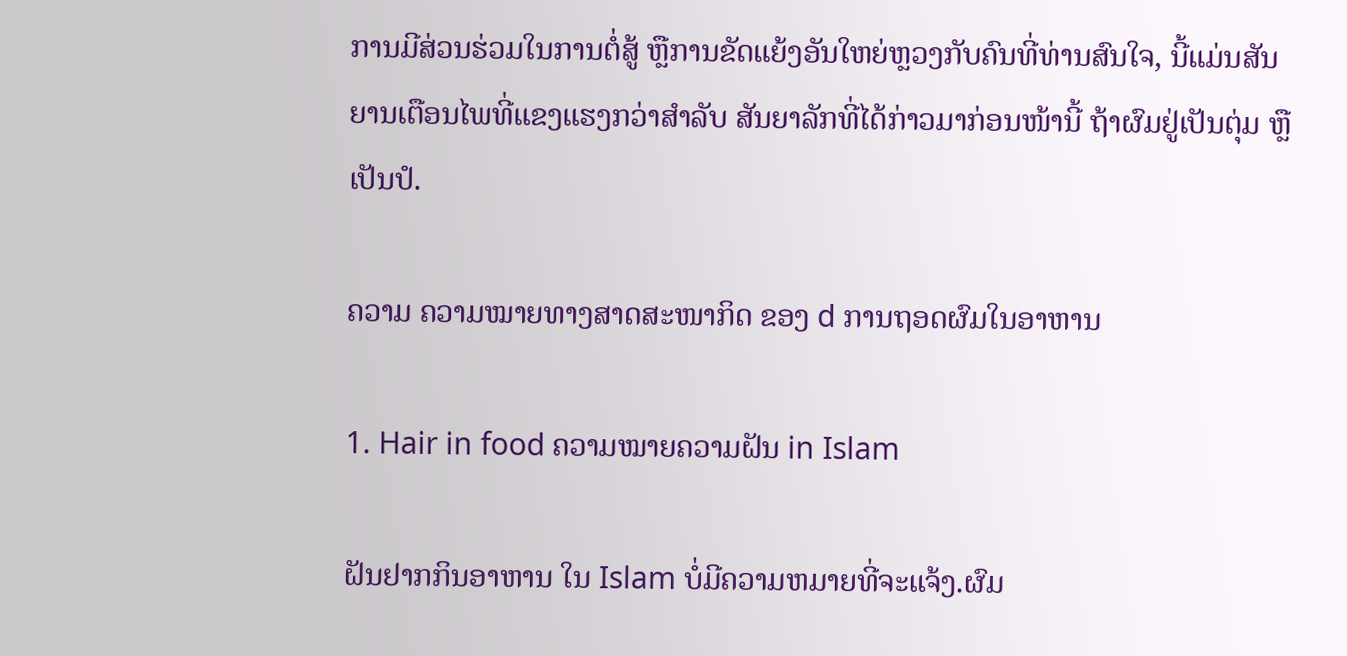ການມີສ່ວນຮ່ວມໃນການຕໍ່ສູ້ ຫຼືການຂັດແຍ້ງອັນໃຫຍ່ຫຼວງກັບຄົນທີ່ທ່ານສົນໃຈ, ນີ້ແມ່ນສັນຍານເຕືອນໄພທີ່ແຂງແຮງກວ່າສຳລັບ ສັນຍາລັກທີ່ໄດ້ກ່າວມາກ່ອນໜ້ານີ້ ຖ້າຜົມຢູ່ເປັນຕຸ່ມ ຫຼືເປັນປໍ.

ຄວາມ ຄວາມໝາຍທາງສາດສະໜາກິດ ຂອງ d ການຖອດຜົມໃນອາຫານ

1. Hair in food ຄວາມໝາຍຄວາມຝັນ in Islam

ຝັນຢາກກິນອາຫານ ໃນ Islam ບໍ່ມີຄວາມຫມາຍທີ່ຈະແຈ້ງ.ຜົມ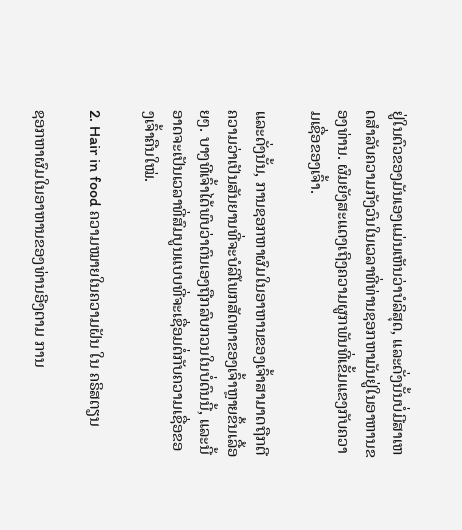ຢູ່ໃນຕົວຂອງມັນເອງແມ່ນເຫັນວ່າບໍລິສຸດ, ແລະດັ່ງນັ້ນບໍ່ມີສາເຫດສໍາລັບຄວາມກັງວົນໃນເວລາທີ່ທ່ານຊອກຫາມັນຢູ່ໃນອາຫານຂອງທ່ານ. ຜົມຍັງສະແດງເຖິງຄວາມຜູກພັນທີ່ເຂັ້ມແຂງກັບຄວາມເຊື່ອຂອງເຈົ້າ.

ແລະດັ່ງນັ້ນ, ການຊອກຫາຜົມໃນອາຫານຂອງເຈົ້າສາມາດຖືກຕີຄວາມວ່າເປັນສັນຍານທີ່ຈະບໍລິໂພກສັດທາຂອງເຈົ້າຫຼາຍຂຶ້ນເລື້ອຍໆ. ບາງທີເຈົ້າໄດ້ພົບວ່າຕົນເອງຖືກລົບກວນໃນບໍ່ດົນນີ້, ແລະນີ້ອາດຈະເປັນເວລາທີ່ສົມບູນແບບທີ່ຈະເຊື່ອມຕໍ່ກັບຄວາມເຊື່ອຂອງເຈົ້າຄືນໃໝ່.

2. Hair in food ຄວາມໝາຍໃນຄວາມຝັນ ໃນ ຄຣິສຕຽນ

ຊອກຫາຜົມໃນອາຫານຂອງທ່ານອີງຕາມ ການ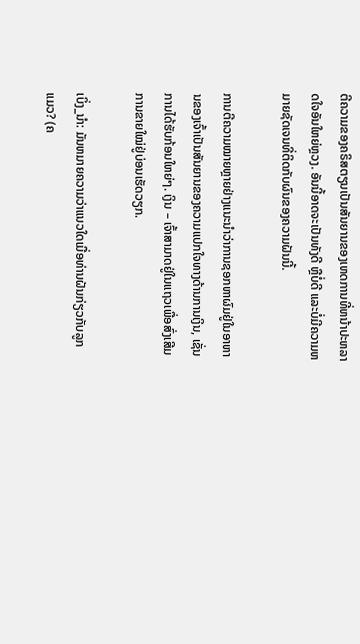ຕີຄວາມຂອງຄຣິສຕຽນເປັນສັນຍານຂອງເຫດການທີ່ຫນ້າປະຫລາດໃຈອັນໃຫຍ່ຫຼວງ. ອັນນີ້ອາດຈະເປັນທັງດີ ຫຼືບໍ່ດີ ແລະບໍ່ມີຄວາມຫມາຍຊັດເຈນທີ່ຕິດກັບຜົນຂອງຄວາມຝັນນີ້.

ການຕີຄວາມໝາຍຫຼາຍຢ່າງແນະນໍາວ່າການຊອກຫາຜົມຢູ່ໃນອາຫານຂອງເຈົ້າເປັນສັນຍານຂອງຄວາມແປກໃຈທາງດ້ານການເງິນ, ເຊັ່ນການໄດ້ຮັບກ້ອນໃຫຍ່ໆ. ເງິນ – ເຈົ້າສາມາດຢູ່ໃນແຖວເພື່ອສົ່ງເສີມການຂາຍໃໝ່ຢູ່ບ່ອນເຮັດວຽກ.

ເບິ່ງ_ນຳ: ມັນຫມາຍຄວາມວ່າແນວໃດເມື່ອທ່ານຝັນກ່ຽວກັບລູກແມວ? (ຄ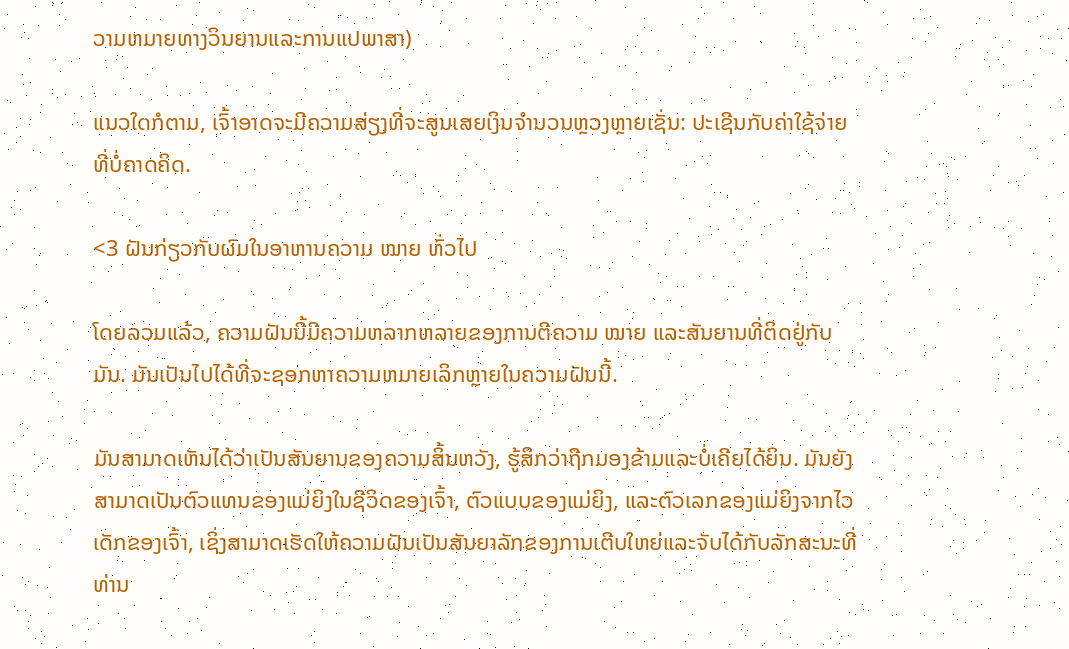ວາມຫມາຍທາງວິນຍານແລະການແປພາສາ)

ແນວໃດກໍຕາມ, ເຈົ້າອາດຈະມີຄວາມສ່ຽງທີ່ຈະສູນເສຍເງິນຈໍານວນຫຼວງຫຼາຍເຊັ່ນ: ປະເຊີນກັບຄ່າໃຊ້ຈ່າຍທີ່ບໍ່ຄາດຄິດ.

<3 ຝັນກ່ຽວກັບຜົມໃນອາຫານຄວາມ ໝາຍ ທົ່ວໄປ

ໂດຍລວມແລ້ວ, ຄວາມຝັນນີ້ມີຄວາມຫລາກຫລາຍຂອງການຕີຄວາມ ໝາຍ ແລະສັນຍານທີ່ຕິດຢູ່ກັບມັນ. ມັນເປັນໄປໄດ້ທີ່ຈະຊອກຫາຄວາມຫມາຍເລິກຫຼາຍໃນຄວາມຝັນນີ້.

ມັນສາມາດເຫັນໄດ້ວ່າເປັນສັນຍານຂອງຄວາມສິ້ນຫວັງ, ຮູ້ສຶກວ່າຖືກມອງຂ້າມແລະບໍ່ເຄີຍໄດ້ຍິນ. ມັນຍັງສາມາດເປັນຕົວແທນຂອງແມ່ຍິງໃນຊີວິດຂອງເຈົ້າ, ຕົວແບບຂອງແມ່ຍິງ, ແລະຕົວເລກຂອງແມ່ຍິງຈາກໄວເດັກຂອງເຈົ້າ, ເຊິ່ງສາມາດເຮັດໃຫ້ຄວາມຝັນເປັນສັນຍາລັກຂອງການເຕີບໃຫຍ່ແລະຈັບໄດ້ກັບລັກສະນະທີ່ທ່ານ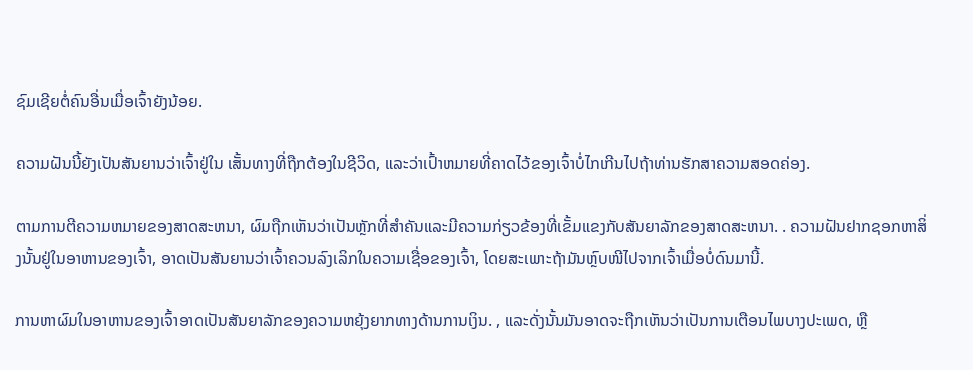ຊົມເຊີຍຕໍ່ຄົນອື່ນເມື່ອເຈົ້າຍັງນ້ອຍ.

ຄວາມຝັນນີ້ຍັງເປັນສັນຍານວ່າເຈົ້າຢູ່ໃນ ເສັ້ນທາງທີ່ຖືກຕ້ອງໃນຊີວິດ, ແລະວ່າເປົ້າຫມາຍທີ່ຄາດໄວ້ຂອງເຈົ້າບໍ່ໄກເກີນໄປຖ້າທ່ານຮັກສາຄວາມສອດຄ່ອງ.

ຕາມການຕີຄວາມຫມາຍຂອງສາດສະຫນາ, ຜົມຖືກເຫັນວ່າເປັນຫຼັກທີ່ສໍາຄັນແລະມີຄວາມກ່ຽວຂ້ອງທີ່ເຂັ້ມແຂງກັບສັນຍາລັກຂອງສາດສະຫນາ. . ຄວາມຝັນຢາກຊອກຫາສິ່ງນັ້ນຢູ່ໃນອາຫານຂອງເຈົ້າ, ອາດເປັນສັນຍານວ່າເຈົ້າຄວນລົງເລິກໃນຄວາມເຊື່ອຂອງເຈົ້າ, ໂດຍສະເພາະຖ້າມັນຫຼົບໜີໄປຈາກເຈົ້າເມື່ອບໍ່ດົນມານີ້.

ການຫາຜົມໃນອາຫານຂອງເຈົ້າອາດເປັນສັນຍາລັກຂອງຄວາມຫຍຸ້ງຍາກທາງດ້ານການເງິນ. , ແລະດັ່ງນັ້ນມັນອາດຈະຖືກເຫັນວ່າເປັນການເຕືອນໄພບາງປະເພດ, ຫຼື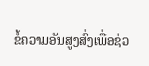ຂໍ້ຄວາມອັນສູງສົ່ງເພື່ອຊ່ວ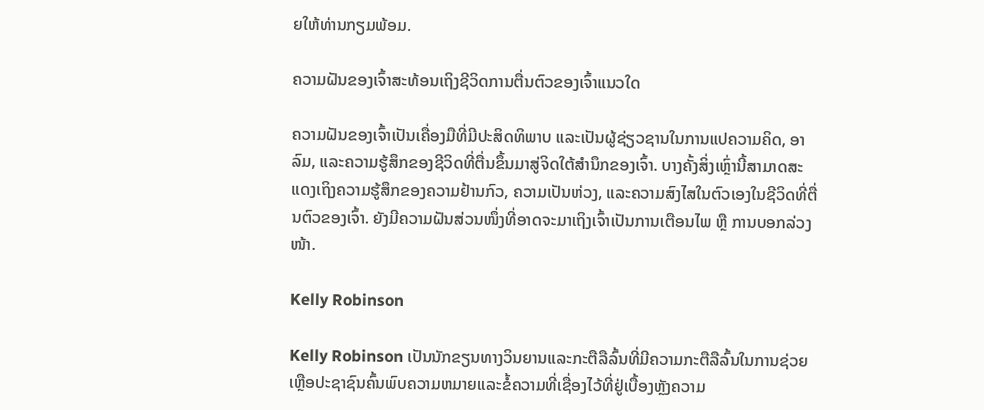ຍໃຫ້ທ່ານກຽມພ້ອມ.

ຄວາມຝັນຂອງເຈົ້າສະທ້ອນເຖິງຊີວິດການຕື່ນຕົວຂອງເຈົ້າແນວໃດ

ຄວາມຝັນຂອງເຈົ້າເປັນເຄື່ອງມືທີ່ມີປະສິດທິພາບ ແລະເປັນຜູ້ຊ່ຽວຊານໃນການແປຄວາມຄິດ, ອາລົມ, ແລະຄວາມຮູ້ສຶກຂອງຊີວິດທີ່ຕື່ນຂຶ້ນມາສູ່ຈິດໃຕ້ສຳນຶກຂອງເຈົ້າ. ບາງຄັ້ງສິ່ງເຫຼົ່ານີ້ສາມາດສະແດງເຖິງຄວາມຮູ້ສຶກຂອງຄວາມຢ້ານກົວ, ຄວາມເປັນຫ່ວງ, ແລະຄວາມສົງໄສໃນຕົວເອງໃນຊີວິດທີ່ຕື່ນຕົວຂອງເຈົ້າ. ຍັງມີຄວາມຝັນສ່ວນໜຶ່ງທີ່ອາດຈະມາເຖິງເຈົ້າເປັນການເຕືອນໄພ ຫຼື ການບອກລ່ວງໜ້າ.

Kelly Robinson

Kelly Robinson ເປັນນັກຂຽນທາງວິນຍານແລະກະຕືລືລົ້ນທີ່ມີຄວາມກະຕືລືລົ້ນໃນການຊ່ວຍເຫຼືອປະຊາຊົນຄົ້ນພົບຄວາມຫມາຍແລະຂໍ້ຄວາມທີ່ເຊື່ອງໄວ້ທີ່ຢູ່ເບື້ອງຫຼັງຄວາມ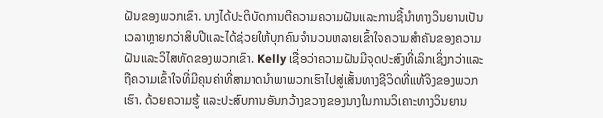ຝັນຂອງພວກເຂົາ. ນາງໄດ້ປະຕິບັດການຕີຄວາມຄວາມຝັນແລະການຊີ້ນໍາທາງວິນຍານເປັນເວລາຫຼາຍກວ່າສິບປີແລະໄດ້ຊ່ວຍໃຫ້ບຸກຄົນຈໍານວນຫລາຍເຂົ້າໃຈຄວາມສໍາຄັນຂອງຄວາມຝັນແລະວິໄສທັດຂອງພວກເຂົາ. Kelly ເຊື່ອວ່າຄວາມຝັນມີຈຸດປະສົງທີ່ເລິກເຊິ່ງກວ່າແລະຖືຄວາມເຂົ້າໃຈທີ່ມີຄຸນຄ່າທີ່ສາມາດນໍາພາພວກເຮົາໄປສູ່ເສັ້ນທາງຊີວິດທີ່ແທ້ຈິງຂອງພວກເຮົາ. ດ້ວຍຄວາມຮູ້ ແລະປະສົບການອັນກວ້າງຂວາງຂອງນາງໃນການວິເຄາະທາງວິນຍານ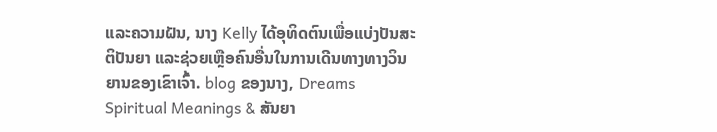ແລະຄວາມຝັນ, ນາງ Kelly ໄດ້ອຸທິດຕົນເພື່ອແບ່ງປັນສະຕິປັນຍາ ແລະຊ່ວຍເຫຼືອຄົນອື່ນໃນການເດີນທາງທາງວິນຍານຂອງເຂົາເຈົ້າ. blog ຂອງນາງ, Dreams Spiritual Meanings & ສັນຍາ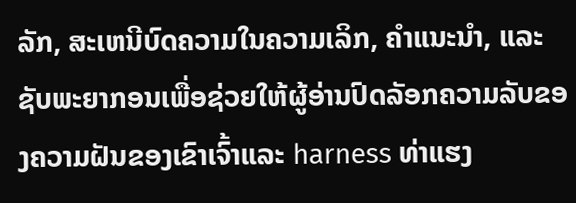ລັກ, ສະເຫນີບົດຄວາມໃນຄວາມເລິກ, ຄໍາແນະນໍາ, ແລະຊັບພະຍາກອນເພື່ອຊ່ວຍໃຫ້ຜູ້ອ່ານປົດລັອກຄວາມລັບຂອງຄວາມຝັນຂອງເຂົາເຈົ້າແລະ harness ທ່າແຮງ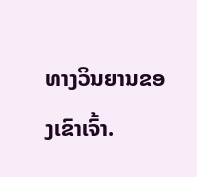ທາງວິນຍານຂອງເຂົາເຈົ້າ.